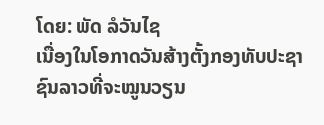ໂດຍ: ພັດ ລໍວັນໄຊ
ເນື່ອງໃນໂອກາດວັນສ້າງຕັ້ງກອງທັບປະຊາຊົນລາວທີ່ຈະໝູນວຽນ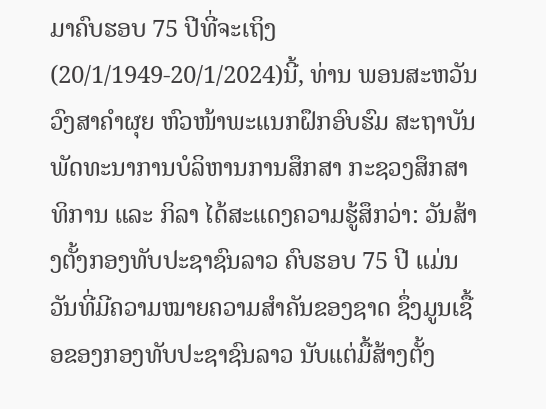ມາຄົບຮອບ 75 ປີທີ່ຈະເຖິງ(20/1/1949-20/1/2024)ນີ້, ທ່ານ ພອນສະຫວັນ ວົງສາຄຳຜຸຍ ຫົວໜ້າພະແນກຝຶກອົບຮົມ ສະຖາບັນພັດທະນາການບໍລິຫານການສຶກສາ ກະຊວງສຶກສາທິການ ແລະ ກິລາ ໄດ້ສະແດງຄວາມຮູ້ສຶກວ່າ: ວັນສ້າງຕັ້ງກອງທັບປະຊາຊົນລາວ ຄົບຮອບ 75 ປີ ແມ່ນວັນທີ່ມີຄວາມໝາຍຄວາມສຳຄັນຂອງຊາດ ຊຶ່ງມູນເຊື້ອຂອງກອງທັບປະຊາຊົນລາວ ນັບແຕ່ມື້ສ້າງຕັ້ງ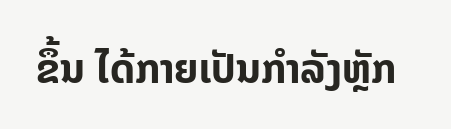ຂຶ້ນ ໄດ້ກາຍເປັນກຳລັງຫຼັກ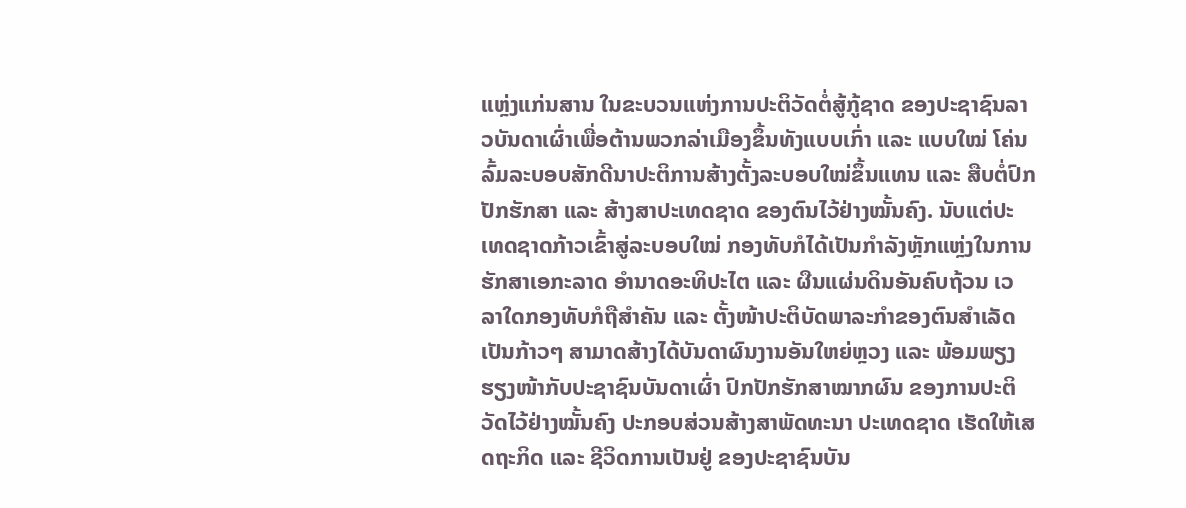ແຫຼ່ງແກ່ນສານ ໃນຂະບວນແຫ່ງການປະຕິວັດຕໍ່ສູ້ກູ້ຊາດ ຂອງປະຊາຊົນລາວບັນດາເຜົ່າເພື່ອຕ້ານພວກລ່າເມືອງຂຶ້ນທັງແບບເກົ່າ ແລະ ແບບໃໝ່ ໂຄ່ນລົ້ມລະບອບສັກດີນາປະຕິການສ້າງຕັ້ງລະບອບໃໝ່ຂຶ້ນແທນ ແລະ ສືບຕໍ່ປົກປັກຮັກສາ ແລະ ສ້າງສາປະເທດຊາດ ຂອງຕົນໄວ້ຢ່າງໝັ້ນຄົງ. ນັບແຕ່ປະເທດຊາດກ້າວເຂົ້າສູ່ລະບອບໃໝ່ ກອງທັບກໍໄດ້ເປັນກຳລັງຫຼັກແຫຼ່ງໃນການຮັກສາເອກະລາດ ອຳນາດອະທິປະໄຕ ແລະ ຜືນແຜ່ນດິນອັນຄົບຖ້ວນ ເວລາໃດກອງທັບກໍຖືສຳຄັນ ແລະ ຕັ້ງໜ້າປະຕິບັດພາລະກຳຂອງຕົນສຳເລັດເປັນກ້າວໆ ສາມາດສ້າງໄດ້ບັນດາຜົນງານອັນໃຫຍ່ຫຼວງ ແລະ ພ້ອມພຽງຮຽງໜ້າກັບປະຊາຊົນບັນດາເຜົ່າ ປົກປັກຮັກສາໝາກຜົນ ຂອງການປະຕິວັດໄວ້ຢ່າງໝັ້ນຄົງ ປະກອບສ່ວນສ້າງສາພັດທະນາ ປະເທດຊາດ ເຮັດໃຫ້ເສດຖະກິດ ແລະ ຊີວິດການເປັນຢູ່ ຂອງປະຊາຊົນບັນ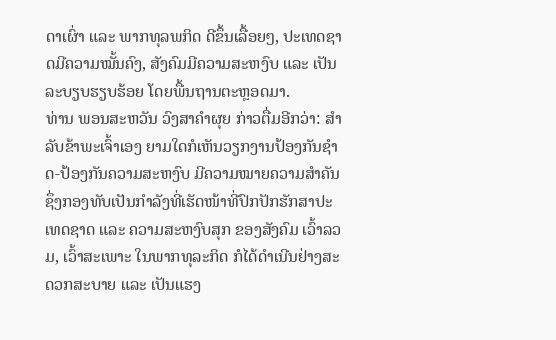ດາເຜົ່າ ແລະ ພາກທຸລພກິດ ດີຂຶ້ນເລື້ອຍໆ, ປະເທດຊາດມີຄວາມໝັ້ນຄົງ, ສັງຄົມມີຄວາມສະຫງົບ ແລະ ເປັນລະບຽບຮຽບຮ້ອຍ ໂດຍພື້ນຖານຕະຫຼອດມາ.
ທ່ານ ພອນສະຫວັນ ວົງສາຄຳຜຸຍ ກ່າວຕື່ມອີກວ່າ: ສຳລັບຂ້າພະເຈົ້າເອງ ຍາມໃດກໍເຫັນວຽກງານປ້ອງກັນຊໍາດ-ປ້ອງກັນຄວາມສະຫງົບ ມີຄວາມໝາຍຄວາມສຳຄັນ ຊຶ່ງກອງທັບເປັນກຳລັງທີ່ເຮັດໜ້າທີ່ປົກປັກຮັກສາປະເທດຊາດ ແລະ ຄວາມສະຫງົບສຸກ ຂອງສັງຄົມ ເວົ້າລວມ, ເວົ້າສະເພາະ ໃນພາກທຸລະກິດ ກໍໄດ້ດຳເນີນຢ່າງສະດວກສະບາຍ ແລະ ເປັນແຮງ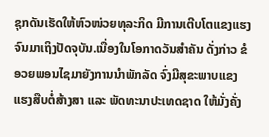ຊຸກດັນເຮັດໃຫ້ຫົວໜ່ວຍທຸລະກິດ ມີການເຕີບໂຕແຂງແຮງ ຈົນມາເຖິງປັດຈຸບັນ.ເນື່ອງໃນໂອກາດວັນສຳຄັນ ດັ່ງກ່າວ ຂໍອວຍພອນໄຊມາຍັງການນຳພັກລັດ ຈົ່ງມີສຸຂະພາບແຂງແຮງສືບຕໍ່ສ້າງສາ ແລະ ພັດທະນາປະເທດຊາດ ໃຫ້ມັ່ງຄັ່ງ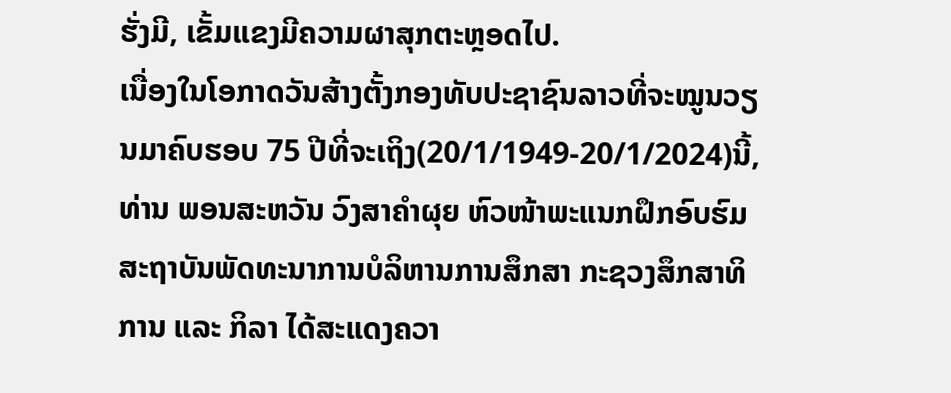ຮັ່ງມີ, ເຂັ້ມແຂງມີຄວາມຜາສຸກຕະຫຼອດໄປ.
ເນື່ອງໃນໂອກາດວັນສ້າງຕັ້ງກອງທັບປະຊາຊົນລາວທີ່ຈະໝູນວຽນມາຄົບຮອບ 75 ປີທີ່ຈະເຖິງ(20/1/1949-20/1/2024)ນີ້, ທ່ານ ພອນສະຫວັນ ວົງສາຄຳຜຸຍ ຫົວໜ້າພະແນກຝຶກອົບຮົມ ສະຖາບັນພັດທະນາການບໍລິຫານການສຶກສາ ກະຊວງສຶກສາທິການ ແລະ ກິລາ ໄດ້ສະແດງຄວາ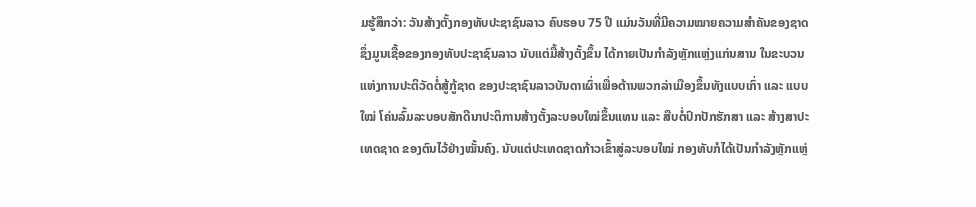ມຮູ້ສຶກວ່າ: ວັນສ້າງຕັ້ງກອງທັບປະຊາຊົນລາວ ຄົບຮອບ 75 ປີ ແມ່ນວັນທີ່ມີຄວາມໝາຍຄວາມສຳຄັນຂອງຊາດ ຊຶ່ງມູນເຊື້ອຂອງກອງທັບປະຊາຊົນລາວ ນັບແຕ່ມື້ສ້າງຕັ້ງຂຶ້ນ ໄດ້ກາຍເປັນກຳລັງຫຼັກແຫຼ່ງແກ່ນສານ ໃນຂະບວນແຫ່ງການປະຕິວັດຕໍ່ສູ້ກູ້ຊາດ ຂອງປະຊາຊົນລາວບັນດາເຜົ່າເພື່ອຕ້ານພວກລ່າເມືອງຂຶ້ນທັງແບບເກົ່າ ແລະ ແບບໃໝ່ ໂຄ່ນລົ້ມລະບອບສັກດີນາປະຕິການສ້າງຕັ້ງລະບອບໃໝ່ຂຶ້ນແທນ ແລະ ສືບຕໍ່ປົກປັກຮັກສາ ແລະ ສ້າງສາປະເທດຊາດ ຂອງຕົນໄວ້ຢ່າງໝັ້ນຄົງ. ນັບແຕ່ປະເທດຊາດກ້າວເຂົ້າສູ່ລະບອບໃໝ່ ກອງທັບກໍໄດ້ເປັນກຳລັງຫຼັກແຫຼ່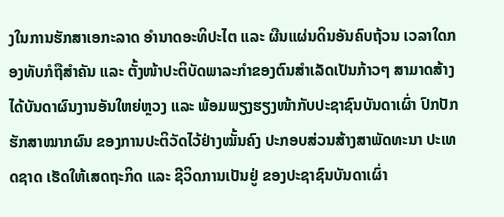ງໃນການຮັກສາເອກະລາດ ອຳນາດອະທິປະໄຕ ແລະ ຜືນແຜ່ນດິນອັນຄົບຖ້ວນ ເວລາໃດກອງທັບກໍຖືສຳຄັນ ແລະ ຕັ້ງໜ້າປະຕິບັດພາລະກຳຂອງຕົນສຳເລັດເປັນກ້າວໆ ສາມາດສ້າງໄດ້ບັນດາຜົນງານອັນໃຫຍ່ຫຼວງ ແລະ ພ້ອມພຽງຮຽງໜ້າກັບປະຊາຊົນບັນດາເຜົ່າ ປົກປັກຮັກສາໝາກຜົນ ຂອງການປະຕິວັດໄວ້ຢ່າງໝັ້ນຄົງ ປະກອບສ່ວນສ້າງສາພັດທະນາ ປະເທດຊາດ ເຮັດໃຫ້ເສດຖະກິດ ແລະ ຊີວິດການເປັນຢູ່ ຂອງປະຊາຊົນບັນດາເຜົ່າ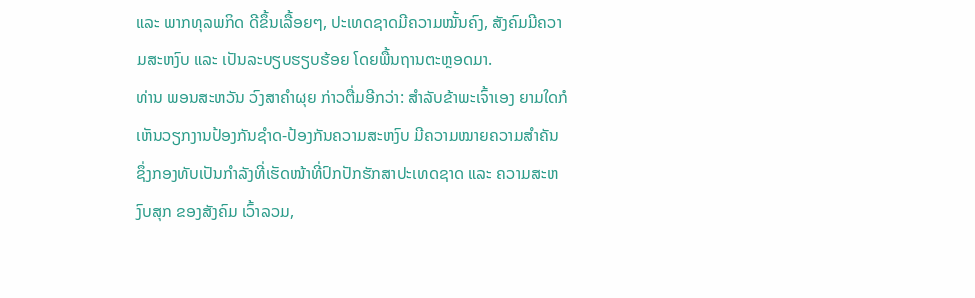ແລະ ພາກທຸລພກິດ ດີຂຶ້ນເລື້ອຍໆ, ປະເທດຊາດມີຄວາມໝັ້ນຄົງ, ສັງຄົມມີຄວາມສະຫງົບ ແລະ ເປັນລະບຽບຮຽບຮ້ອຍ ໂດຍພື້ນຖານຕະຫຼອດມາ.
ທ່ານ ພອນສະຫວັນ ວົງສາຄຳຜຸຍ ກ່າວຕື່ມອີກວ່າ: ສຳລັບຂ້າພະເຈົ້າເອງ ຍາມໃດກໍເຫັນວຽກງານປ້ອງກັນຊໍາດ-ປ້ອງກັນຄວາມສະຫງົບ ມີຄວາມໝາຍຄວາມສຳຄັນ ຊຶ່ງກອງທັບເປັນກຳລັງທີ່ເຮັດໜ້າທີ່ປົກປັກຮັກສາປະເທດຊາດ ແລະ ຄວາມສະຫງົບສຸກ ຂອງສັງຄົມ ເວົ້າລວມ,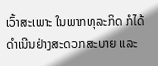ເວົ້າສະເພາະ ໃນພາກທຸລະກິດ ກໍໄດ້ດຳເນີນຢ່າງສະດວກສະບາຍ ແລະ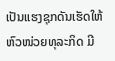ເປັນແຮງຊຸກດັນເຮັດໃຫ້ຫົວໜ່ວຍທຸລະກິດ ມີ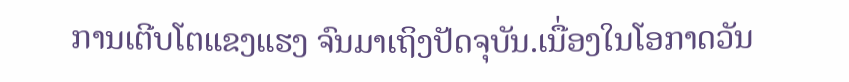ການເຕີບໂຕແຂງແຮງ ຈົນມາເຖິງປັດຈຸບັນ.ເນື່ອງໃນໂອກາດວັນ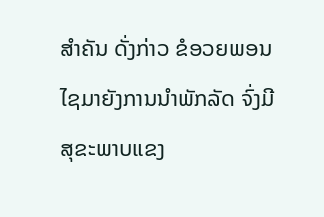ສຳຄັນ ດັ່ງກ່າວ ຂໍອວຍພອນໄຊມາຍັງການນຳພັກລັດ ຈົ່ງມີສຸຂະພາບແຂງ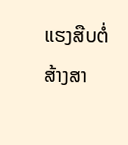ແຮງສືບຕໍ່ສ້າງສາ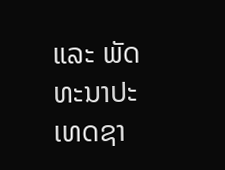ແລະ ພັດທະນາປະເທດຊາ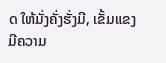ດ ໃຫ້ມັ່ງຄັ່ງຮັ່ງມີ, ເຂັ້ມແຂງມີຄວາມ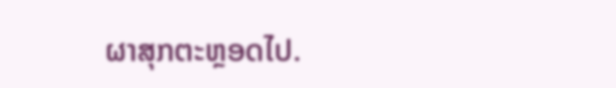ຜາສຸກຕະຫຼອດໄປ.